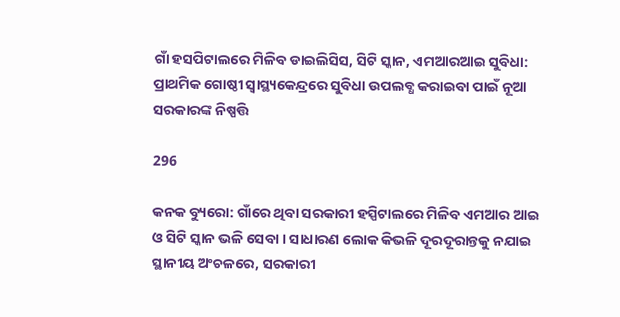ଗାଁ ହସପିଟାଲରେ ମିଳିବ ଡାଇଲିସିସ, ସିଟି ସ୍କାନ, ଏମଆରଆଇ ସୁବିଧା: ପ୍ରାଥମିକ ଗୋଷ୍ଠୀ ସ୍ୱାସ୍ଥ୍ୟକେନ୍ଦ୍ରରେ ସୁବିଧା ଉପଲବ୍ଧ କରାଇବା ପାଇଁ ନୂଆ ସରକାରଙ୍କ ନିଷ୍ପତ୍ତି

296

କନକ ବ୍ୟୁରୋ: ଗାଁରେ ଥିବା ସରକାରୀ ହସ୍ପିଟାଲରେ ମିଳିବ ଏମଆର ଆଇ ଓ ସିଟି ସ୍କାନ ଭଳି ସେବା । ସାଧାରଣ ଲୋକ କିଭଳି ଦୂରଦୂରାନ୍ତକୁ ନଯାଇ ସ୍ଥାନୀୟ ଅଂଚଳରେ, ସରକାରୀ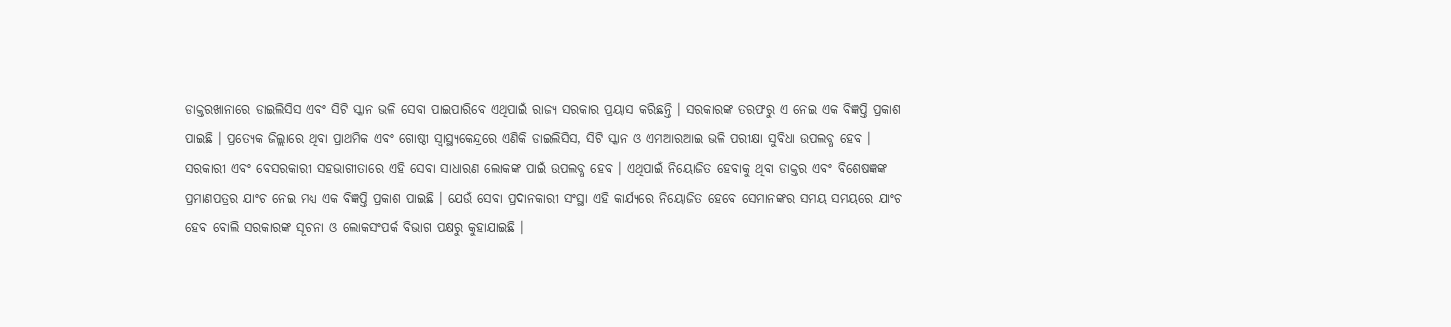ଡାକ୍ତରଖାନାରେ ଡାଇଲିସିସ ଏବଂ ସିଟି ସ୍କାନ ଭଳି ସେବା ପାଇପାରିବେ ଏଥିପାଇଁ ରାଜ୍ୟ ସରକାର ପ୍ରୟାସ କରିଛନ୍ତି । ସରକାରଙ୍କ ତରଫରୁ ଏ ନେଇ ଏକ ବିଜ୍ଞପ୍ତି ପ୍ରକାଶ ପାଇଛି । ପ୍ରତ୍ୟେକ ଜିଲ୍ଲାରେ ଥିବା ପ୍ରାଥମିକ ଏବଂ ଗୋଷ୍ଠୀ ସ୍ୱାସ୍ଥ୍ୟକେନ୍ଦ୍ରରେ ଏଣିକି ଡାଇଲିସିସ, ସିଟି ସ୍କାନ ଓ ଏମଆରଆଇ ଭଳି ପରୀକ୍ଷା ସୁବିଧା ଉପଲବ୍ଧ ହେବ । ସରକାରୀ ଏବଂ ବେସରକାରୀ ସହଭାଗୀତାରେ ଏହି ସେବା ସାଧାରଣ ଲୋକଙ୍କ ପାଇଁ ଉପଲବ୍ଧ ହେବ । ଏଥିପାଇଁ ନିୟୋଜିତ ହେବାକୁ ଥିବା ଡାକ୍ତର ଏବଂ ବିଶେଷଜ୍ଞଙ୍କ ପ୍ରମାଣପତ୍ରର ଯାଂଚ ନେଇ ମଧ୍ୟ ଏକ ବିଜ୍ଞପ୍ତି ପ୍ରକାଶ ପାଇଛି । ଯେଉଁ ସେବା ପ୍ରଦାନକାରୀ ସଂସ୍ଥା ଏହି କାର୍ଯ୍ୟରେ ନିୟୋଜିତ ହେବେ ସେମାନଙ୍କର ସମୟ ସମୟରେ ଯାଂଚ ହେବ ବୋଲି ସରକାରଙ୍କ ସୂଚନା ଓ ଲୋକସଂପର୍କ ବିଭାଗ ପକ୍ଷରୁ କୁହାଯାଇଛି ।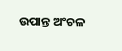ଉପାନ୍ତ ଅଂଚଳ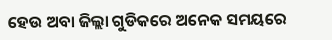ହେଉ ଅବା ଜିଲ୍ଲା ଗୁଡିକରେ ଅନେକ ସମୟରେ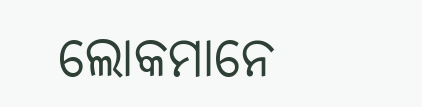ଲୋକମାନେ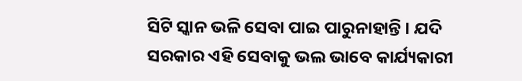ସିଟି ସ୍କାନ ଭଳି ସେବା ପାଇ ପାରୁନାହାନ୍ତି । ଯଦି ସରକାର ଏହି ସେବାକୁ ଭଲ ଭାବେ କାର୍ଯ୍ୟକାରୀ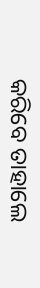କରିବେ ତାହାଲେ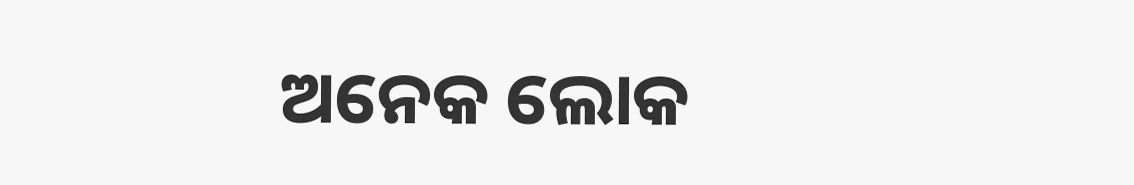ଅନେକ ଲୋକ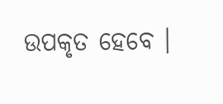ଉପକୃତ ହେବେ ।